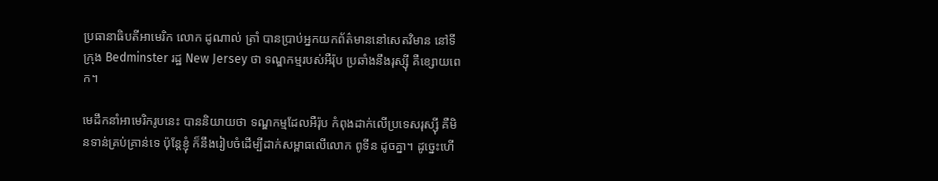ប្រធានាធិបតីអាមេរិក លោក ដូណាល់ ត្រាំ បានប្រាប់អ្នកយកព័ត៌មាននៅសេតវិមាន នៅទីក្រុង Bedminster រដ្ឋ New Jersey ថា ទណ្ឌកម្មរបស់អឺរ៉ុប ប្រឆាំងនឹងរុស្ស៊ី គឺខ្សោយពេក។

មេដឹកនាំអាមេរិករូបនេះ បាននិយាយថា ទណ្ឌកម្មដែលអឺរ៉ុប កំពុងដាក់លើប្រទេសរុស្ស៊ី គឺមិនទាន់គ្រប់គ្រាន់ទេ ប៉ុន្តែខ្ញុំ ក៏នឹងរៀបចំដើម្បីដាក់សម្ពាធលើលោក ពូទីន ដូចគ្នា។ ដូច្នេះហើ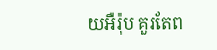យអឺរ៉ុប គួរតែព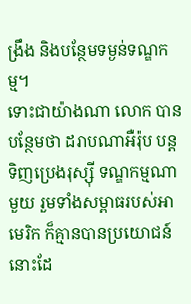ង្រឹង និងបន្ថែមទម្ងន់ទណ្ឌកម្ម។
ទោះជាយ៉ាងណា លោក បានបន្ថែមថា ដរាបណាអឺរ៉ុប បន្តទិញប្រេងរុស្ស៊ី ទណ្ឌកម្មណាមួយ រួមទាំងសម្ពាធរបស់អាមេរិក ក៏គ្មានបានប្រយោជន៍នោះដែ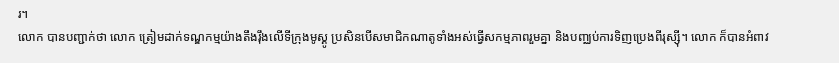រ។
លោក បានបញ្ជាក់ថា លោក ត្រៀមដាក់ទណ្ឌកម្មយ៉ាងតឹងរ៉ឹងលើទីក្រុងមូស្គូ ប្រសិនបើសមាជិកណាតូទាំងអស់ធ្វើសកម្មភាពរួមគ្នា និងបញ្ឈប់ការទិញប្រេងពីរុស្ស៊ី។ លោក ក៏បានអំពាវ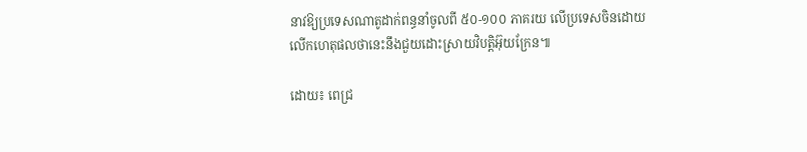នាវឱ្យប្រទេសណាតូដាក់ពន្ធនាំចូលពី ៥០-១០០ ភាគរយ លើប្រទេសចិនដោយលើកហេតុផលថានេះនឹងជួយដោះស្រាយវិបត្តិអ៊ុយក្រែន៕

ដោយ៖ ពេជ្រ